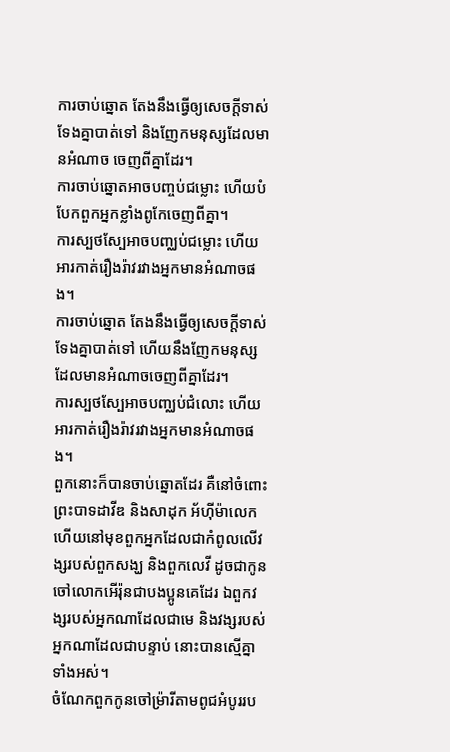ការចាប់ឆ្នោត តែងនឹងធ្វើឲ្យសេចក្ដីទាស់ទែងគ្នាបាត់ទៅ និងញែកមនុស្សដែលមានអំណាច ចេញពីគ្នាដែរ។
ការចាប់ឆ្នោតអាចបញ្ចប់ជម្លោះ ហើយបំបែកពួកអ្នកខ្លាំងពូកែចេញពីគ្នា។
ការស្បថស្បែអាចបញ្ឈប់ជម្លោះ ហើយអារកាត់រឿងរ៉ាវរវាងអ្នកមានអំណាចផង។
ការចាប់ឆ្នោត តែងនឹងធ្វើឲ្យសេចក្ដីទាស់ទែងគ្នាបាត់ទៅ ហើយនឹងញែកមនុស្សដែលមានអំណាចចេញពីគ្នាដែរ។
ការស្បថស្បែអាចបញ្ឈប់ជំលោះ ហើយអារកាត់រឿងរ៉ាវរវាងអ្នកមានអំណាចផង។
ពួកនោះក៏បានចាប់ឆ្នោតដែរ គឺនៅចំពោះព្រះបាទដាវីឌ និងសាដុក អ័ហ៊ីម៉ាលេក ហើយនៅមុខពួកអ្នកដែលជាកំពូលលើវង្សរបស់ពួកសង្ឃ និងពួកលេវី ដូចជាកូនចៅលោកអើរ៉ុនជាបងប្អូនគេដែរ ឯពួកវង្សរបស់អ្នកណាដែលជាមេ និងវង្សរបស់អ្នកណាដែលជាបន្ទាប់ នោះបានស្មើគ្នាទាំងអស់។
ចំណែកពួកកូនចៅម្រ៉ារីតាមពូជអំបូររប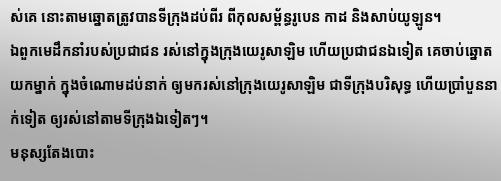ស់គេ នោះតាមឆ្នោតត្រូវបានទីក្រុងដប់ពីរ ពីកុលសម្ព័ន្ធរូបេន កាដ និងសាប់យូឡូន។
ឯពួកមេដឹកនាំរបស់ប្រជាជន រស់នៅក្នុងក្រុងយេរូសាឡិម ហើយប្រជាជនឯទៀត គេចាប់ឆ្នោតយកម្នាក់ ក្នុងចំណោមដប់នាក់ ឲ្យមករស់នៅក្រុងយេរូសាឡិម ជាទីក្រុងបរិសុទ្ធ ហើយប្រាំបួននាក់ទៀត ឲ្យរស់នៅតាមទីក្រុងឯទៀតៗ។
មនុស្សតែងបោះ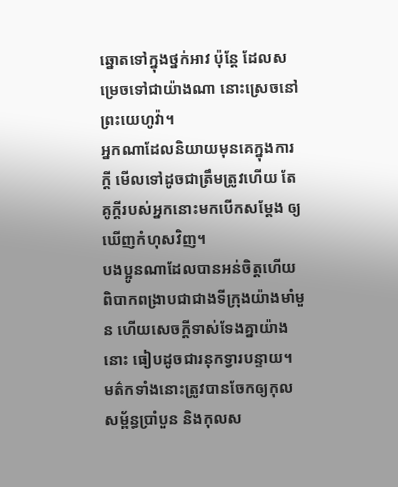ឆ្នោតទៅក្នុងថ្នក់អាវ ប៉ុន្តែ ដែលសម្រេចទៅជាយ៉ាងណា នោះស្រេចនៅព្រះយេហូវ៉ា។
អ្នកណាដែលនិយាយមុនគេក្នុងការក្តី មើលទៅដូចជាត្រឹមត្រូវហើយ តែគូក្តីរបស់អ្នកនោះមកបើកសម្ដែង ឲ្យឃើញកំហុសវិញ។
បងប្អូនណាដែលបានអន់ចិត្តហើយ ពិបាកពង្រាបជាជាងទីក្រុងយ៉ាងមាំមួន ហើយសេចក្ដីទាស់ទែងគ្នាយ៉ាងនោះ ធៀបដូចជារនុកទ្វារបន្ទាយ។
មត៌កទាំងនោះត្រូវបានចែកឲ្យកុលសម្ព័ន្ធប្រាំបួន និងកុលស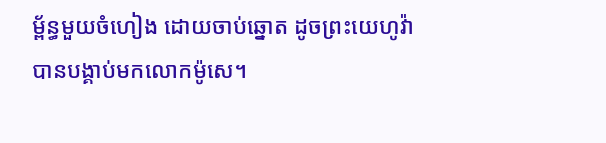ម្ព័ន្ធមួយចំហៀង ដោយចាប់ឆ្នោត ដូចព្រះយេហូវ៉ាបានបង្គាប់មកលោកម៉ូសេ។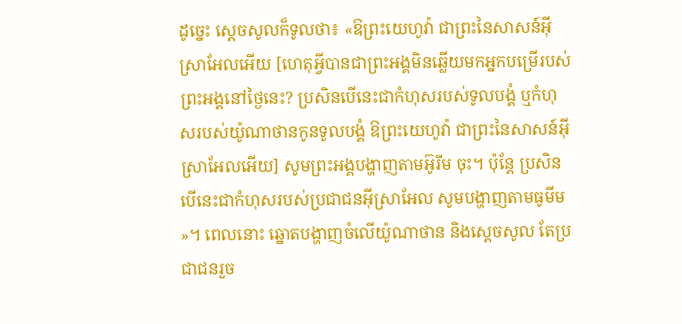ដូច្នេះ ស្ដេចសូលក៏ទូលថា៖ «ឱព្រះយេហូវ៉ា ជាព្រះនៃសាសន៍អ៊ីស្រាអែលអើយ [ហេតុអ្វីបានជាព្រះអង្គមិនឆ្លើយមកអ្នកបម្រើរបស់ព្រះអង្គនៅថ្ងៃនេះ? ប្រសិនបើនេះជាកំហុសរបស់ទូលបង្គំ ឬកំហុសរបស់យ៉ូណាថានកូនទូលបង្គំ ឱព្រះយេហូវ៉ា ជាព្រះនៃសាសន៍អ៊ីស្រាអែលអើយ] សូមព្រះអង្គបង្ហាញតាមអ៊ូរីម ចុះ។ ប៉ុន្តែ ប្រសិនបើនេះជាកំហុសរបស់ប្រជាជនអ៊ីស្រាអែល សូមបង្ហាញតាមធូមីម »។ ពេលនោះ ឆ្នោតបង្ហាញចំលើយ៉ូណាថាន និងស្ដេចសូល តែប្រជាជនរួច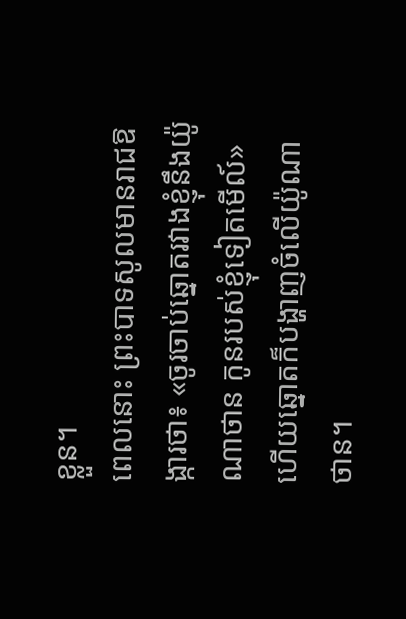ខ្លួន។
ពេលនោះ ព្រះបាទសូលមានរាជឱង្ការថា៖ «ចូរចាប់ឆ្នោតរវាងខ្ញុំនឹងយ៉ូណាថាន កូនរបស់ខ្ញុំទៀតមើល៍» ហើយឆ្នោតក៏បង្ហាញចំលើយ៉ូណាថាន។